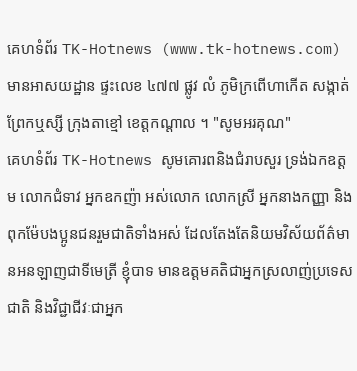គេហទំព័រ TK-Hotnews (www.tk-hotnews.com) មានអាសយដ្ឋាន ផ្ទះលេខ ៤៧៧ ផ្លូវ លំ ភូមិក្រពើហាកើត សង្កាត់ព្រែកឬស្សី ក្រុងតាខ្មៅ ខេត្តកណ្តាល ។ "សូមអរគុណ"
គេហទំព័រ TK-Hotnews សូមគោរពនិងជំរាបសួរ ទ្រង់ឯកឧត្តម លោកជំទាវ អ្នកឧកញ៉ា អស់លោក លោកស្រី អ្នកនាងកញ្ញា និង ពុកម៉ែបងប្អូនជនរួមជាតិទាំងអស់ ដែលតែងតែនិយមវិស័យព័ត៌មានអនឡាញជាទីមេត្រី ខ្ញុំបាទ មានឧត្តមគតិជាអ្នកស្រលាញ់ប្រទេសជាតិ និងវិជ្ជាជីវៈជាអ្នក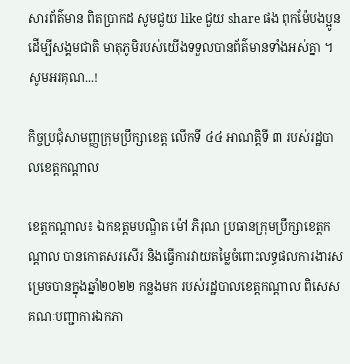សារព័ត៌មាន ពិតប្រាកដ សូមជួយ like ជួយ share ផង ពុកម៉ែបងប្អូនដើម្បីសង្គមជាតិ មាតុភូមិរបស់យើងទទួលបានព័ត៌មានទាំងអស់គ្នា ។ សូមអរគុណ...!

កិច្ចប្រជុំសាមញ្ញក្រុមប្រឹក្សាខេត្ត លើកទី ៤៤ អាណត្តិទី ៣ របស់រដ្ឋបាលខេត្តកណ្ដាល

ខេត្តកណ្ដាល៖ ឯកឧត្តមបណ្ឌិត ម៉ៅ ភិរុណ ប្រធានក្រុមប្រឹក្សាខេត្តកណ្ដាល បានកោតសរសើរ និងធ្វើការវាយតម្លៃចំពោះលទ្ធផលការងារសម្រេចបានក្នុងឆ្នាំ២០២២ កន្លងមក របស់រដ្ឋបាលខេត្តកណ្ដាល ពិសេសគណៈបញ្ជាការឯកភា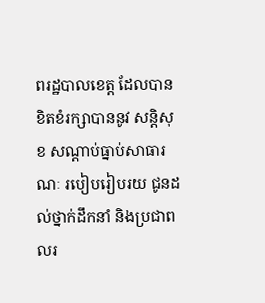ពរដ្ឋបាលខេត្ត ដែលបានខិតខំរក្សាបាននូវ សន្តិសុខ សណ្ដាប់ធ្នាប់សាធារណៈ របៀបរៀបរយ ជូនដល់ថ្នាក់ដឹកនាំ និងប្រជាពលរ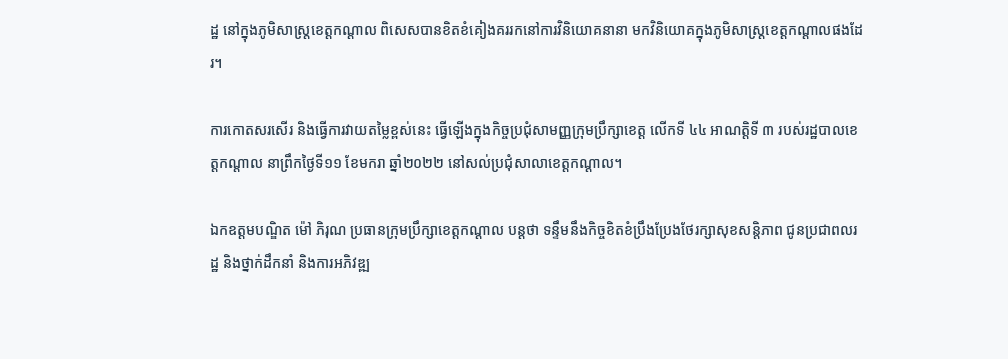ដ្ឋ នៅក្នុងភូមិសាស្ត្រខេត្តកណ្ដាល ពិសេសបានខិតខំគៀងគររកនៅការវិនិយោគនានា មកវិនិយោគក្នុងភូមិសាស្ត្រខេត្តកណ្ដាលផងដែរ។

ការកោតសរសើរ និងធ្វើការវាយតម្លៃខ្ពស់នេះ ធ្វើឡើងក្នុងកិច្ចប្រជុំសាមញ្ញក្រុមប្រឹក្សាខេត្ត លើកទី ៤៤ អាណត្តិទី ៣ របស់រដ្ឋបាលខេត្តកណ្ដាល នាព្រឹកថ្ងៃទី១១ ខែមករា ឆ្នាំ២០២២ នៅសល់ប្រជុំសាលាខេត្តកណ្ដាល។

ឯកឧត្តមបណ្ឌិត ម៉ៅ ភិរុណ ប្រធានក្រុមប្រឹក្សាខេត្តកណ្ដាល បន្តថា ទន្ទឹមនឹងកិច្ចខិតខំប្រឹងប្រែងថែរក្សាសុខសន្តិភាព ជូនប្រជាពលរដ្ឋ និងថ្នាក់ដឹកនាំ និងការអភិវឌ្ឍ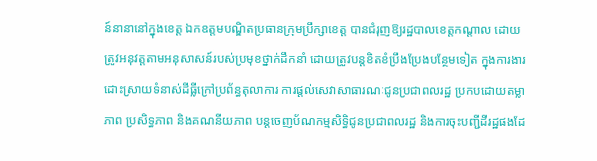ន៍នានានៅក្នុងខេត្ត ឯកឧត្តមបណ្ឌិតប្រធានក្រុមប្រឹក្សាខេត្ត បានជំរុញឱ្យរដ្ឋបាលខេត្តកណ្ដាល ដោយត្រូវអនុវត្តតាមអនុសាសន៍របស់ប្រមុខថ្នាក់ដឹកនាំ ដោយត្រូវបន្តខិតខំប្រឹងប្រែងបន្ថែមទៀត ក្នុងការងារដោះស្រាយទំនាស់ដីធ្លីក្រៅប្រព័ន្ធតុលាការ ការផ្ដល់សេវាសាធារណៈជូនប្រជាពលរដ្ឋ ប្រកបដោយតម្លាភាព ប្រសិទ្ធភាព និងគណនីយភាព បន្តចេញប័ណកម្មសិទ្ធិជូនប្រជាពលរដ្ឋ និងការចុះបញ្ជីដីរដ្ឋផងដែ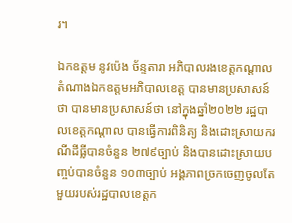រ។

ឯកឧត្តម នូវប៉េង ច័ន្ទតារា អភិបាលរងខេត្តកណ្ដាល តំណាងឯកឧត្តមអភិបាលខេត្ត បានមានប្រសាសន៍ថា បានមានប្រសាសន៍ថា នៅក្នុងឆ្នាំ២០២២ រដ្ឋបាលខេត្តកណ្ដាល បានធ្វើការពិនិត្យ និងដោះស្រាយករណីដីធ្លីបានចំនួន ២៧៩ច្បាប់ និងបានដោះស្រាយបញ្ចប់បានចំនួន ១០៣ច្បាប់ អង្គភាពច្រកចេញចូលតែមួយរបស់រដ្ឋបាលខេត្តក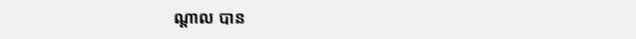ណ្ដាល បាន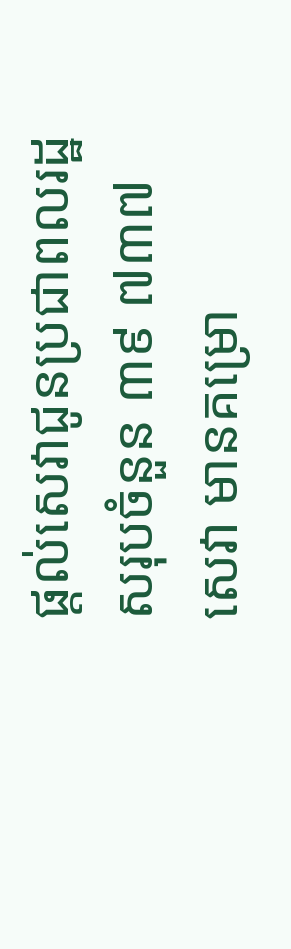ផ្ដល់សេវាជូនប្រជាពលរដ្ឋសរុបចំនួន ៣៩ ៧៣៧ សេវា មានគម្រោ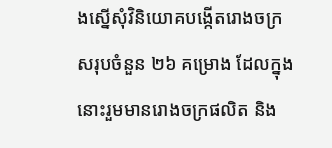ងស្នើសុំវិនិយោគបង្កើតរោងចក្រ សរុបចំនួន ២៦ គម្រោង ដែលក្នុងនោះរួមមានរោងចក្រផលិត និង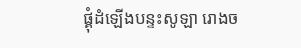ផ្គុំដំឡើងបន្ទះសូឡា រោងច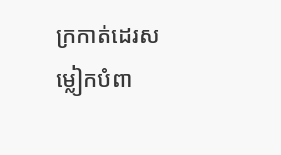ក្រកាត់ដេរសម្លៀកបំពា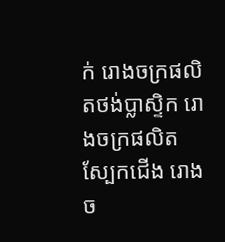ក់ រោងចក្រផលិតថង់ប្លាស្ទិក រោងចក្រផលិតស្បែកជើង រោងច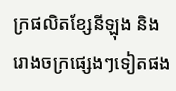ក្រផលិតខ្សែនីឡុង និងរោងចក្រផ្សេងៗទៀតផង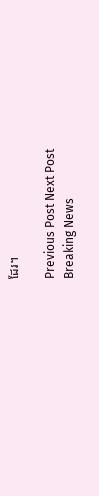ដែរ។

Previous Post Next Post
Breaking News